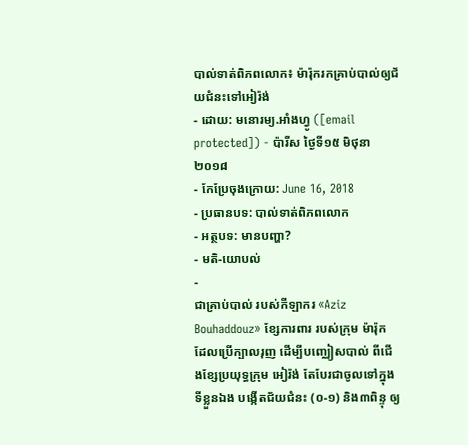បាល់ទាត់ពិភពលោក៖ ម៉ារ៉ុករកគ្រាប់បាល់ឲ្យជ័យជំនះទៅអៀរ៉ង់
- ដោយ: មនោរម្យ.អាំងហ្វូ ([email protected]) - ប៉ារីស ថ្ងៃទី១៥ មិថុនា ២០១៨
- កែប្រែចុងក្រោយ: June 16, 2018
- ប្រធានបទ: បាល់ទាត់ពិភពលោក
- អត្ថបទ: មានបញ្ហា?
- មតិ-យោបល់
-
ជាគ្រាប់បាល់ របស់កីឡាករ «Aziz Bouhaddouz» ខ្សែការពារ របស់ក្រុម ម៉ារ៉ុក ដែលប្រើក្បាលរុញ ដើម្បីបញ្ឈៀសបាល់ ពីជើងខ្សែប្រយុទ្ធក្រុម អៀរ៉ង់ តែបែរជាចូលទៅក្នុងទីខ្លួនឯង បង្កើតជ័យជំនះ (០-១) និង៣ពិន្ទុ ឲ្យ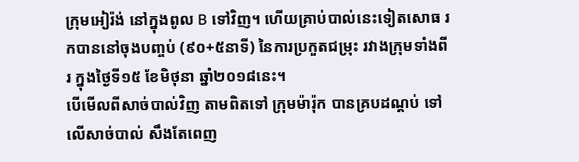ក្រុមអៀរ៉ង់ នៅក្នុងពូល B ទៅវិញ។ ហើយគ្រាប់បាល់នេះទៀតសោធ រកបាននៅចុងបញ្ចប់ (៩០+៥នាទី) នៃការប្រកួតជម្រុះ រវាងក្រុមទាំងពីរ ក្នុងថ្ងៃទី១៥ ខែមិថុនា ឆ្នាំ២០១៨នេះ។
បើមើលពីសាច់បាល់វិញ តាមពិតទៅ ក្រុមម៉ារ៉ុក បានគ្របដណ្ដប់ ទៅលើសាច់បាល់ សឹងតែពេញ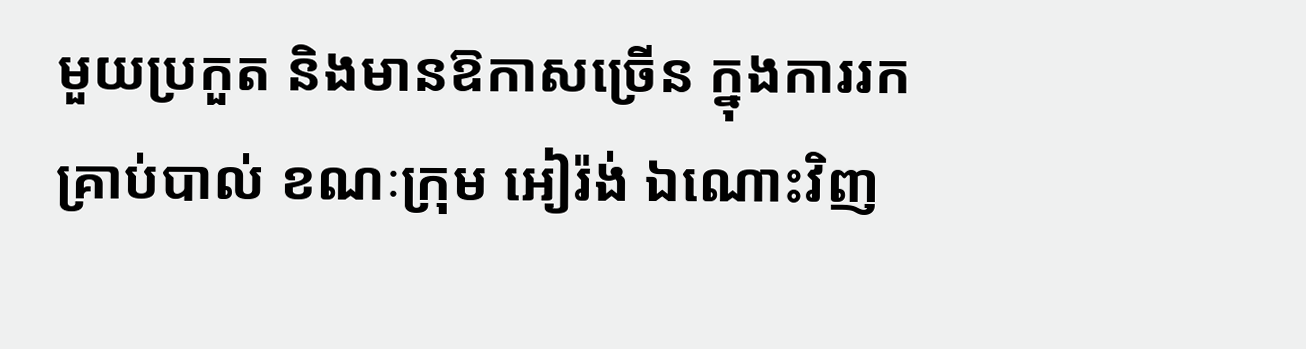មួយប្រកួត និងមានឱកាសច្រើន ក្នុងការរកគ្រាប់បាល់ ខណៈក្រុម អៀរ៉ង់ ឯណោះវិញ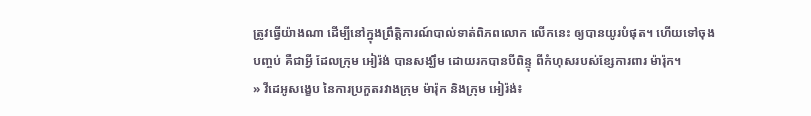ត្រូវធ្វើយ៉ាងណា ដើម្បីនៅក្នុងព្រឹត្តិការណ៍បាល់ទាត់ពិភពលោក លើកនេះ ឲ្យបានយូរបំផុត។ ហើយទៅចុងបញ្ចប់ គឺជាអ្វី ដែលក្រុម អៀរ៉ង់ បានសង្ឃឹម ដោយរកបានបីពិន្ទុ ពីកំហុសរបស់ខ្សែការពារ ម៉ារ៉ុក។
» វីដេអូសង្ខេប នៃការប្រកួតរវាងក្រុម ម៉ារ៉ុក និងក្រុម អៀរ៉ង់៖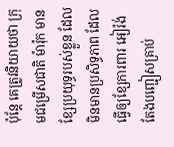ប៉ុន្តែ គេត្រូវនិយាយថា ក្រុមជម្រើសជាតិ ម៉ារ៉ុក មានខ្សែប្រយុទ្ធរបស់ខ្លួន ដែលមិនមានប្រសិទ្ធភាព ដែលធ្វើឲ្យខ្សែការពារ អៀរ៉ង់ តែងបញ្ជៀសគ្រាប់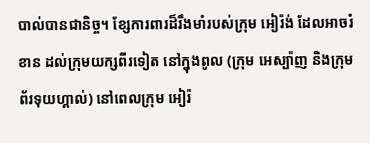បាល់បានជានិច្ច។ ខ្សែការពារដ៏រឹងមាំរបស់ក្រុម អៀរ៉ង់ ដែលអាចរំខាន ដល់ក្រុមយក្សពីរទៀត នៅក្នុងពូល (ក្រុម អេស្ប៉ាញ និងក្រុម ព័រទុយហ្គាល់) នៅពេលក្រុម អៀរ៉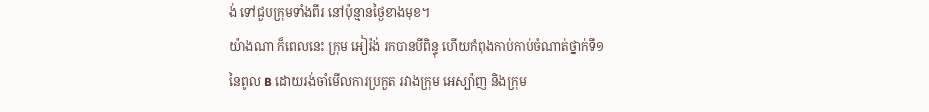ង់ ទៅជួបក្រុមទាំងពីរ នៅប៉ុន្មានថ្ងៃខាងមុខ។
យ៉ាងណា ក៏ពេលនេះ ក្រុម អៀរ៉ង់ រកបានបីពិន្ទុ ហើយកំពុងកាប់កាប់ចំណាត់ថ្នាក់ទី១ នៃពូល B ដោយរង់ចាំមើលការប្រកួត រវាងក្រុម អេស្ប៉ាញ និងក្រុម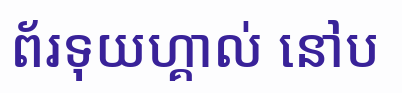ព័រទុយហ្គាល់ នៅប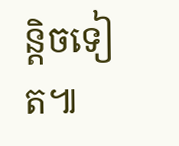ន្តិចទៀត៕